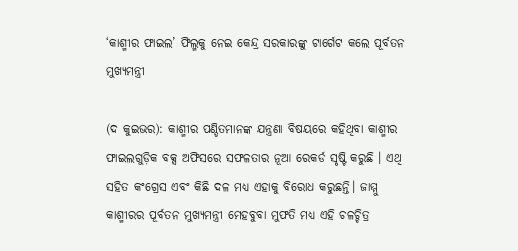‘କାଶ୍ମୀର ଫାଇଲ’ ଫିଲ୍ମକୁ ନେଇ କେନ୍ଦ୍ର ସରକାରଙ୍କୁ ଟାର୍ଗେଟ କଲେ ପୂର୍ବତନ ମୁଖ୍ୟମନ୍ତ୍ରୀ

(ଦ କୁଇଭର): କାଶ୍ମୀର ପଣ୍ଡିତମାନଙ୍କ ଯନ୍ତ୍ରଣା ବିଷୟରେ କହିଥିବା କାଶ୍ମୀର ଫାଇଲଗୁଡ଼ିକ ବକ୍ସ ଅଫିସରେ ସଫଳତାର ନୂଆ ରେକର୍ଡ ସୃଷ୍ଟି କରୁଛି । ଏଥି ସହିତ କଂଗ୍ରେସ ଏବଂ କିଛି ଦଳ ମଧ୍ୟ ଏହାକୁ ବିରୋଧ କରୁଛନ୍ତି। ଜାମ୍ମୁ କାଶ୍ମୀରର ପୂର୍ବତନ ମୁଖ୍ୟମନ୍ତ୍ରୀ ମେହବୁବା ମୁଫତି ମଧ୍ୟ ଏହି ଚଳଚ୍ଚିତ୍ର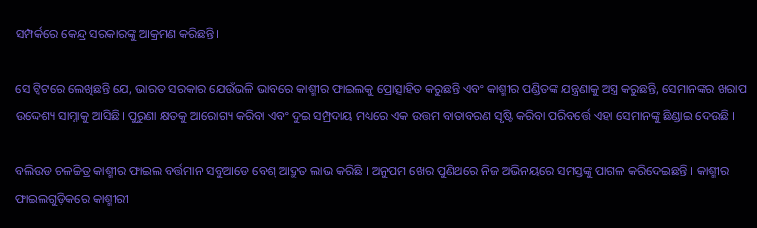ସମ୍ପର୍କରେ କେନ୍ଦ୍ର ସରକାରଙ୍କୁ ଆକ୍ରମଣ କରିଛନ୍ତି।

ସେ ଟ୍ୱିଟରେ ଲେଖିଛନ୍ତି ଯେ, ଭାରତ ସରକାର ଯେଉଁଭଳି ଭାବରେ କାଶ୍ମୀର ଫାଇଲକୁ ପ୍ରୋତ୍ସାହିତ କରୁଛନ୍ତି ଏବଂ କାଶ୍ମୀର ପଣ୍ଡିତଙ୍କ ଯନ୍ତ୍ରଣାକୁ ଅସ୍ତ୍ର କରୁଛନ୍ତି, ସେମାନଙ୍କର ଖରାପ ଉଦ୍ଦେଶ୍ୟ ସାମ୍ନାକୁ ଆସିଛି। ପୁରୁଣା କ୍ଷତକୁ ଆରୋଗ୍ୟ କରିବା ଏବଂ ଦୁଇ ସମ୍ପ୍ରଦାୟ ମଧ୍ୟରେ ଏକ ଉତ୍ତମ ବାତାବରଣ ସୃଷ୍ଟି କରିବା ପରିବର୍ତ୍ତେ ଏହା ସେମାନଙ୍କୁ ଛିଣ୍ଡାଇ ଦେଉଛି ।

ବଲିଉଡ ଚଳଚ୍ଚିତ୍ର କାଶ୍ମୀର ଫାଇଲ ବର୍ତ୍ତମାନ ସବୁଆଡେ ବେଶ୍ ଆଦ୍ରୁତ ଲାଭ କରିଛି । ଅନୁପମ ଖେର ପୁଣିଥରେ ନିଜ ଅଭିନୟରେ ସମସ୍ତଙ୍କୁ ପାଗଳ କରିଦେଇଛନ୍ତି । କାଶ୍ମୀର ଫାଇଲଗୁଡ଼ିକରେ କାଶ୍ମୀରୀ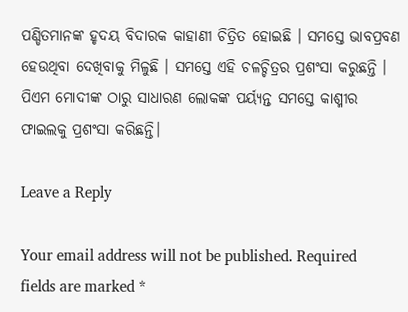ପଣ୍ଡିତମାନଙ୍କ ହୃଦୟ ବିଦାରକ କାହାଣୀ ଚିତ୍ରିତ ହୋଇଛି । ସମସ୍ତେ ଭାବପ୍ରବଣ ହେଉଥିବା ଦେଖିବାକୁ ମିଳୁଛି । ସମସ୍ତେ ଏହି ଚଳଚ୍ଚିତ୍ରର ପ୍ରଶଂସା କରୁଛନ୍ତି । ପିଏମ ମୋଦୀଙ୍କ ଠାରୁ ସାଧାରଣ ଲୋକଙ୍କ ପର୍ୟ୍ୟନ୍ତ ସମସ୍ତେ କାଶ୍ମୀର ଫାଇଲକୁ ପ୍ରଶଂସା କରିଛନ୍ତି।

Leave a Reply

Your email address will not be published. Required fields are marked *